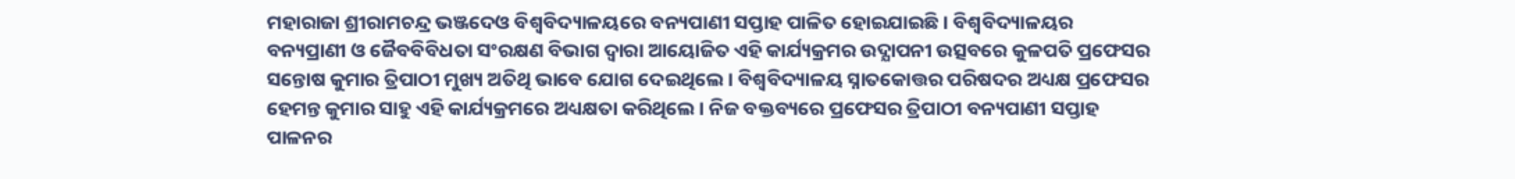ମହାରାଜା ଶ୍ରୀରାମଚନ୍ଦ୍ର ଭଞ୍ଜଦେଓ ବିଶ୍ୱବିଦ୍ୟାଳୟରେ ବନ୍ୟପାଣୀ ସପ୍ତାହ ପାଳିତ ହୋଇଯାଇଛି । ବିଶ୍ୱବିଦ୍ୟାଳୟର ବନ୍ୟପ୍ରାଣୀ ଓ ଜୈବବିବିଧତା ସଂରକ୍ଷଣ ବିଭାଗ ଦ୍ୱାରା ଆୟୋଜିତ ଏହି କାର୍ଯ୍ୟକ୍ରମର ଉଦ୍ଯାପନୀ ଉତ୍ସବରେ କୁଳପତି ପ୍ରଫେସର ସନ୍ତୋଷ କୁମାର ତ୍ରିପାଠୀ ମୁଖ୍ୟ ଅତିଥି ଭାବେ ଯୋଗ ଦେଇଥିଲେ । ବିଶ୍ୱବିଦ୍ୟାଳୟ ସ୍ନାତକୋତ୍ତର ପରିଷଦର ଅଧ୍ୟକ୍ଷ ପ୍ରଫେସର ହେମନ୍ତ କୁମାର ସାହୁ ଏହି କାର୍ଯ୍ୟକ୍ରମରେ ଅଧ୍ୟକ୍ଷତା କରିଥିଲେ । ନିଜ ବକ୍ତବ୍ୟରେ ପ୍ରଫେସର ତ୍ରିପାଠୀ ବନ୍ୟପାଣୀ ସପ୍ତାହ ପାଳନର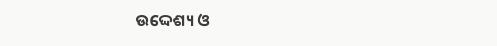ଉଦ୍ଦେଶ୍ୟ ଓ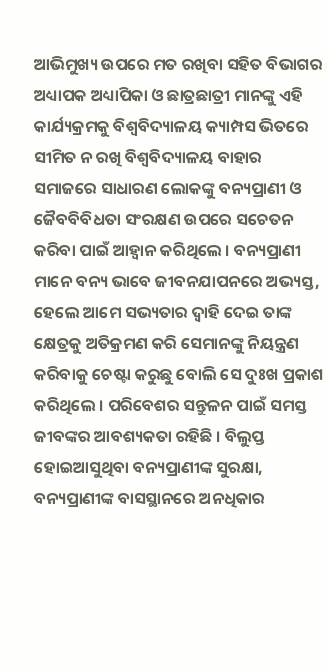ଆଭିମୁଖ୍ୟ ଉପରେ ମତ ରଖିବା ସହିତ ବିଭାଗର ଅଧ୍ୟାପକ ଅଧ୍ୟାପିକା ଓ ଛାତ୍ରଛାତ୍ରୀ ମାନଙ୍କୁ ଏହି କାର୍ଯ୍ୟକ୍ରମକୁ ବିଶ୍ୱବିଦ୍ୟାଳୟ କ୍ୟାମ୍ପସ ଭିତରେ ସୀମିତ ନ ରଖି ବିଶ୍ୱବିଦ୍ୟାଳୟ ବାହାର ସମାଜରେ ସାଧାରଣ ଲୋକଙ୍କୁ ବନ୍ୟପ୍ରାଣୀ ଓ ଜୈବବିବିଧତା ସଂରକ୍ଷଣ ଉପରେ ସଚେତନ କରିବା ପାଇଁ ଆହ୍ୱାନ କରିଥିଲେ । ବନ୍ୟପ୍ରାଣୀ ମାନେ ବନ୍ୟ ଭାବେ ଜୀବନଯାପନରେ ଅଭ୍ୟସ୍ତ, ହେଲେ ଆମେ ସଭ୍ୟତାର ଦ୍ୱାହି ଦେଇ ତାଙ୍କ କ୍ଷେତ୍ରକୁ ଅତିକ୍ରମଣ କରି ସେମାନଙ୍କୁ ନିୟନ୍ତ୍ରଣ କରିବାକୁ ଚେଷ୍ଟା କରୁଛୁ ବୋଲି ସେ ଦୁଃଖ ପ୍ରକାଶ କରିଥିଲେ । ପରିବେଶର ସନ୍ତୁଳନ ପାଇଁ ସମସ୍ତ ଜୀବଙ୍କର ଆବଶ୍ୟକତା ରହିଛି । ବିଲୁପ୍ତ ହୋଇଆସୁଥିବା ବନ୍ୟପ୍ରାଣୀଙ୍କ ସୁରକ୍ଷା, ବନ୍ୟପ୍ରାଣୀଙ୍କ ବାସସ୍ଥାନରେ ଅନଧିକାର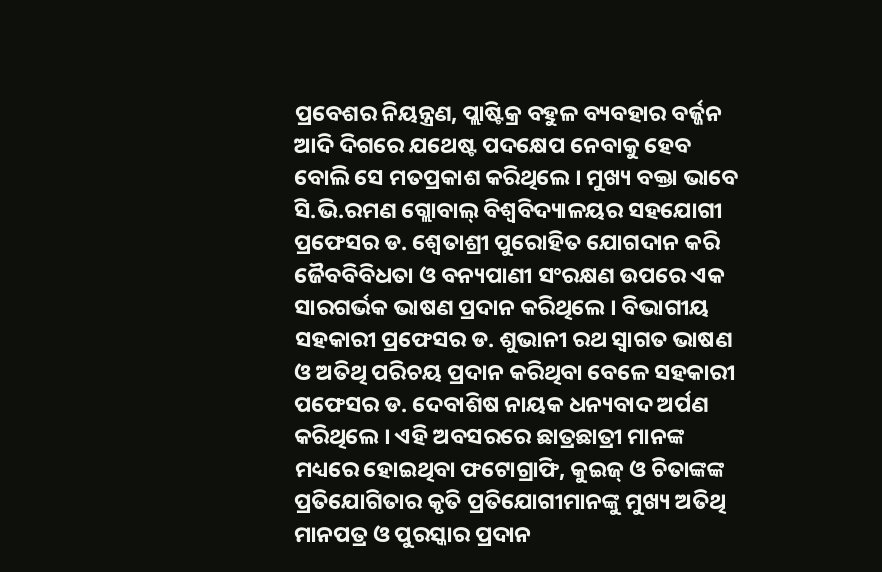ପ୍ରବେଶର ନିୟନ୍ତ୍ରଣ, ପ୍ଲାଷ୍ଟିକ୍ର ବହୁଳ ବ୍ୟବହାର ବର୍ଜ୍ଜନ ଆଦି ଦିଗରେ ଯଥେଷ୍ଟ ପଦକ୍ଷେପ ନେବାକୁ ହେବ ବୋଲି ସେ ମତପ୍ରକାଶ କରିଥିଲେ । ମୁଖ୍ୟ ବକ୍ତା ଭାବେ ସି.ଭି.ରମଣ ଗ୍ଲୋବାଲ୍ ବିଶ୍ୱବିଦ୍ୟାଳୟର ସହଯୋଗୀ ପ୍ରଫେସର ଡ. ଶ୍ୱେତାଶ୍ରୀ ପୁରୋହିତ ଯୋଗଦାନ କରି ଜୈବବିବିଧତା ଓ ବନ୍ୟପାଣୀ ସଂରକ୍ଷଣ ଉପରେ ଏକ ସାରଗର୍ଭକ ଭାଷଣ ପ୍ରଦାନ କରିଥିଲେ । ବିଭାଗୀୟ ସହକାରୀ ପ୍ରଫେସର ଡ. ଶୁଭାନୀ ରଥ ସ୍ୱାଗତ ଭାଷଣ ଓ ଅତିଥି ପରିଚୟ ପ୍ରଦାନ କରିଥିବା ବେଳେ ସହକାରୀ ପଫେସର ଡ. ଦେବାଶିଷ ନାୟକ ଧନ୍ୟବାଦ ଅର୍ପଣ କରିଥିଲେ । ଏହି ଅବସରରେ ଛାତ୍ରଛାତ୍ରୀ ମାନଙ୍କ ମଧ୍ୟରେ ହୋଇଥିବା ଫଟୋଗ୍ରାଫି, କୁଇଜ୍ ଓ ଚିତାଙ୍କଙ୍କ ପ୍ରତିଯୋଗିତାର କୃତି ପ୍ରତିଯୋଗୀମାନଙ୍କୁ ମୁଖ୍ୟ ଅତିଥି ମାନପତ୍ର ଓ ପୁରସ୍କାର ପ୍ରଦାନ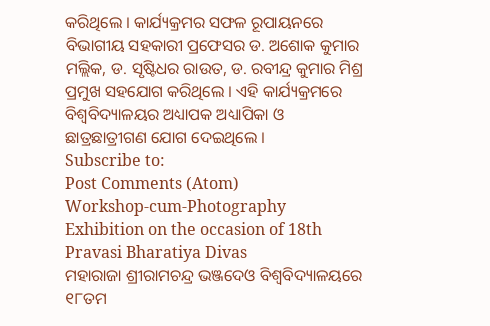କରିଥିଲେ । କାର୍ଯ୍ୟକ୍ରମର ସଫଳ ରୂପାୟନରେ ବିଭାଗୀୟ ସହକାରୀ ପ୍ରଫେସର ଡ. ଅଶୋକ କୁମାର ମଲ୍ଲିକ, ଡ. ସୃଷ୍ଟିଧର ରାଉତ, ଡ. ରବୀନ୍ଦ୍ର କୁମାର ମିଶ୍ର ପ୍ରମୁଖ ସହଯୋଗ କରିଥିଲେ । ଏହି କାର୍ଯ୍ୟକ୍ରମରେ ବିଶ୍ୱବିଦ୍ୟାଳୟର ଅଧ୍ୟାପକ ଅଧ୍ୟାପିକା ଓ ଛାତ୍ରଛାତ୍ରୀଗଣ ଯୋଗ ଦେଇଥିଲେ ।
Subscribe to:
Post Comments (Atom)
Workshop-cum-Photography Exhibition on the occasion of 18th Pravasi Bharatiya Divas
ମହାରାଜା ଶ୍ରୀରାମଚନ୍ଦ୍ର ଭଞ୍ଜଦେଓ ବିଶ୍ୱବିଦ୍ୟାଳୟରେ ୧୮ତମ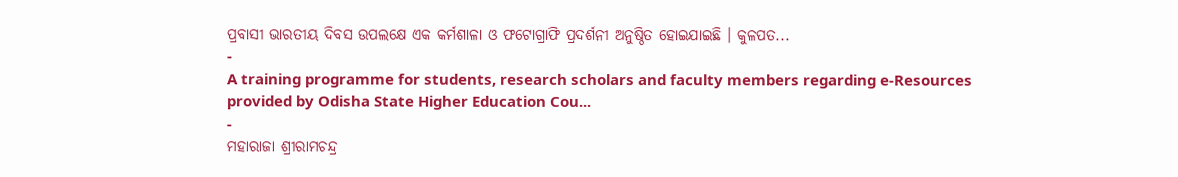ପ୍ରବାସୀ ଭାରତୀୟ ଦିବସ ଉପଲକ୍ଷେ ଏକ କର୍ମଶାଳା ଓ ଫଟୋଗ୍ରାଫି ପ୍ରଦର୍ଶନୀ ଅନୁଷ୍ଠିତ ହୋଇଯାଇଛି । କୁଳପତ...
-
A training programme for students, research scholars and faculty members regarding e-Resources provided by Odisha State Higher Education Cou...
-
ମହାରାଜା ଶ୍ରୀରାମଚନ୍ଦ୍ର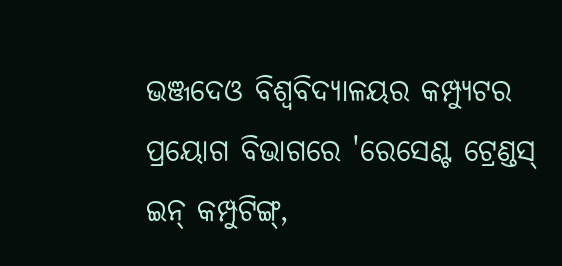ଭଞ୍ଜଦେଓ ବିଶ୍ୱବିଦ୍ୟାଳୟର କମ୍ପ୍ୟୁଟର ପ୍ରୟୋଗ ବିଭାଗରେ 'ରେସେଣ୍ଟ ଟ୍ରେଣ୍ଡସ୍ ଇନ୍ କମ୍ପୁଟିଙ୍ଗ୍,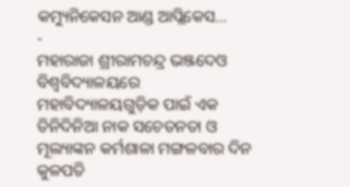କମ୍ୟୁନିକେସନ ଆଣ୍ଡ ଆପ୍ଲିକେସ...
-
ମହାରାଜା ଶ୍ରୀରାମଚନ୍ଦ୍ର ଭଞ୍ଜଦେଓ ବିଶ୍ୱବିଦ୍ୟାଳୟରେ ମହାବିଦ୍ୟାଳୟଗୁଡ଼ିକ ପାଇଁ ଏକ ତିନିଦିନିଆ ନାକ ସଚେତନତା ଓ ମୂଲ୍ୟାଙ୍କନ କର୍ମଶାଳା ମଙ୍ଗଳବାର ଦିନ କୁଳପତି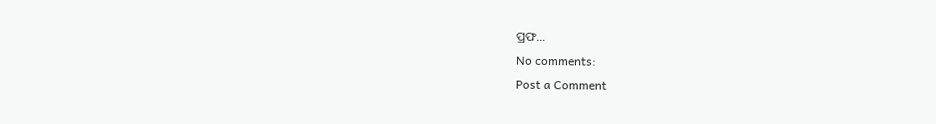ପ୍ରଫ...
No comments:
Post a Comment